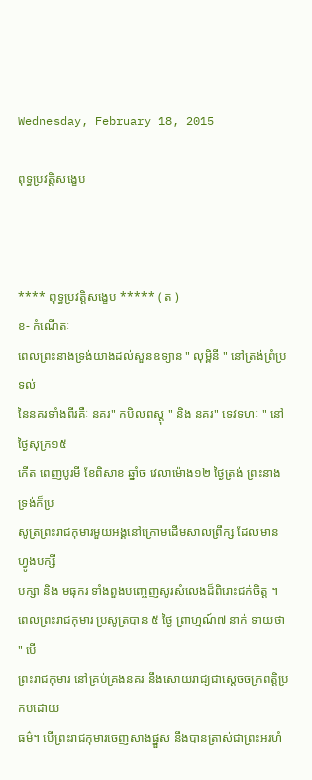Wednesday, February 18, 2015

ពុទ្ធប្រវត្តិសង្ខេប



**** ពុទ្ធប្រវត្តិសង្ខេប ***** ( ត )
ខ- កំណើតៈ
ពេលព្រះនាងទ្រង់យាងដល់សួនឧទ្យាន " លុម្ពិនី " នៅត្រង់ព្រំប្រទល់
នៃនគរទាំងពីរគឺៈ នគរ" កបិលពស្តុ " និង នគរ" ទេវទហៈ " នៅថ្ងៃសុក្រ១៥
កើត ពេញបូរមី ខែពិសាខ ឆ្នាំច វេលាម៉ោង១២ ថ្ងៃត្រង់ ព្រះនាងទ្រង់ក៏ប្រ
សូត្រព្រះរាជកុមារមួយអង្គនៅក្រោមដើមសាលព្រឹក្ស ដែលមានហ្វូងបក្សី
បក្សា និង មធុករ ទាំងពួងបញ្ចេញសូរសំលេងដ៏ពិរោះជក់ចិត្ត ។
ពេលព្រះរាជកុមារ ប្រសូត្របាន ៥ ថ្ងៃ ព្រាហ្មណ៍៧ នាក់ ទាយថា " បើ
ព្រះរាជកុមារ នៅគ្រប់គ្រងនគរ នឹងសោយរាជ្យជាស្តេចចក្រពត្តិប្រកបដោយ
ធម៌។ បើព្រះរាជកុមារចេញសាងផ្នួស នឹងបានត្រាស់ជាព្រះអរហំ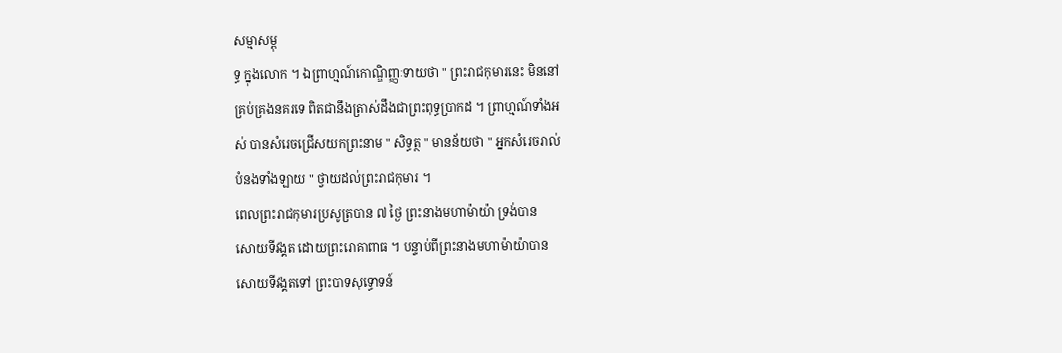សម្មាសម្ពុ
ទ្ធ ក្នុងលោក ។ ឯព្រាហ្មណ៍កោណ្ឌិញ្ញៈទាយថា " ព្រះរាជកុមារនេះ មិននៅ
គ្រប់គ្រងនគរទេ ពិតជានឹងត្រាស់ដឹងជាព្រះពុទ្ធប្រាកដ ។ ព្រាហ្មណ៍ទាំងអ
ស់ បានសំរេចជ្រើសយកព្រះនាម " សិទ្ធត្ថ " មានន័យថា " អ្នកសំរេចរាល់
បំនងទាំងឡាយ " ថ្វាយដល់ព្រះរាជកុមារ ។
ពេលព្រះរាជកុមារប្រសូត្របាន ៧ ថ្ងៃ ព្រះនាងមហាម៉ាយ៉ា ទ្រង់បាន
សោយទីវង្គត ដោយព្រះរោគាពាធ ។ បន្ទាប់ពីព្រះនាងមហាម៉ាយ៉ាបាន
សោយទីវង្គតទៅ ព្រះបាទសុទ្ធោទន៍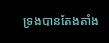ទ្រងបានតែងតាំង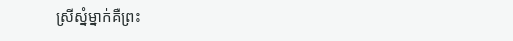ស្រីស្នំម្នាក់គឺព្រះ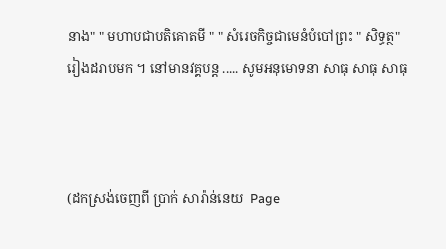នាង" " មហាបជាបតិគោតមី " " សំរេចកិច្ចជាមេនំបំបៅព្រះ " សិទ្ធត្ថ"
រៀងដរាបមក ។ នៅមានវគ្គបន្ត ..... សូមអនុមោទនា សាធុ សាធុ សាធុ



(ដកស្រង់ចេញពី ប្រាក់ សារ៉ាន់នេយ  Page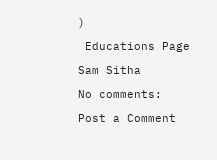)

 Educations Page

Sam Sitha

No comments:

Post a Comment